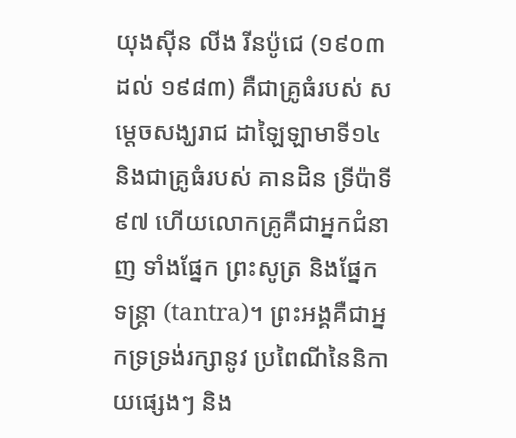យុងសុីន លីង រីនប៉ូជេ (១៩០៣ ដល់ ១៩៨៣) គឺជាគ្រូធំរបស់ សម្តេចសង្ឃរាជ ដាឡៃឡាមាទី១៤ និងជាគ្រូធំរបស់ គានដិន ទ្រីប៉ាទី៩៧ ហើយលោកគ្រូគឺជាអ្នកជំនាញ ទាំងផ្នែក ព្រះសូត្រ និងផ្នែក ទន្ត្រា (tantra)។ ព្រះអង្គគឺជាអ្នកទ្រទ្រង់រក្សានូវ ប្រពៃណីនៃនិកាយផ្សេងៗ និង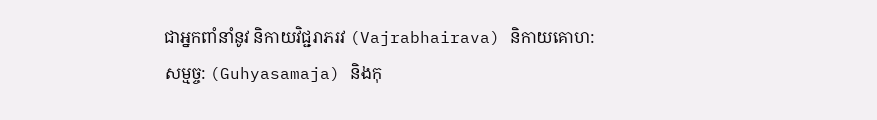ជាអ្នកពាំនាំនូវ និកាយវិជ្ជរាភរវ (Vajrabhairava) និកាយគោហ:សម្មច្ច: (Guhyasamaja) និងកុ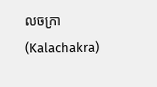លចក្រា (Kalachakra)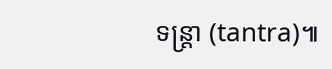ទន្ត្រា (tantra)៕